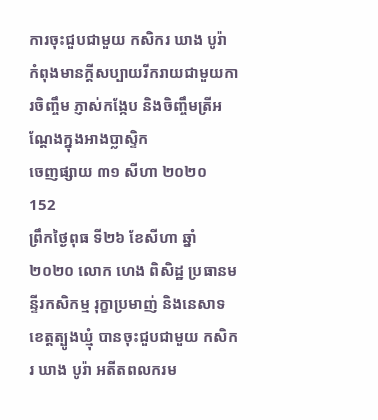ការចុះជួបជាមួយ កសិករ ឃាង បូរ៉ា កំពុងមានក្តីសប្បាយរីករាយជាមួយការចិញ្ចឹម ភ្ញាស់កង្កែប និងចិញ្ចឹមត្រីអណ្តែងក្នុងអាងប្លាស្ទិក
ចេញផ្សាយ ៣១ សីហា ២០២០
152
ព្រឹកថ្ងៃពុធ ទី២៦ ខែសីហា ឆ្នាំ២០២០ លោក ហេង ពិសិដ្ឋ ប្រធានមន្ទីរកសិកម្ម រុក្ខាប្រមាញ់ និងនេសាទខេត្តត្បូងឃ្មុំ បានចុះជួបជាមួយ កសិករ ឃាង បូរ៉ា អតីតពលករម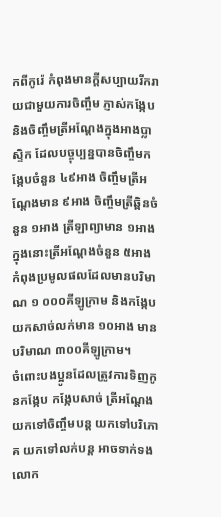កពីកូរ៉េ កំពុងមានក្តីសប្បាយរីករាយជាមួយការចិញ្ចឹម ភ្ញាស់កង្កែប និងចិញ្ចឹមត្រីអណ្តែងក្នុងអាងប្លាស្ទិក ដែលបច្ចុប្បន្នបានចិញ្ចឹមកង្កែបចំនួន ៤៩អាង ចិញ្ចឹមត្រីអណ្ដែងមាន ៩អាង ចិញ្ចឹមត្រីឆ្ពិនចំនួន ១អាង ត្រីឡាព្យាមាន ១អាង ក្នុងនោះត្រីអណ្ដែងចំនួន ៥អាង កំពុងប្រមូលផលដែលមានបរិមាណ ១ ០០០គីឡូក្រាម និងកង្កែបយកសាច់លក់មាន ១០អាង មានបរិមាណ ៣០០គីឡូក្រាម។
ចំពោះបងប្អូនដែលត្រូវការទិញកូនកង្កែប កង្កែបសាច់ ត្រីអណ្ដែង យកទៅចិញ្ចឹមបន្ត យកទៅបរិភោគ យកទៅលក់បន្ត អាចទាក់ទងលោក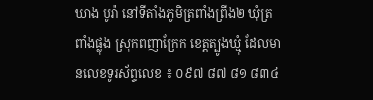ឃាង បូរ៉ា នៅទីតាំងភូមិត្រពាំងព្រីង២ ឃុំត្រពាំងផ្លុង ស្រុកពញាក្រែក ខេត្តត្បូងឃ្មុំ ដែលមានលេខទូរស័ព្ទលេខ ៖ ០៩៧ ៨៧ ៨១ ៨៣៤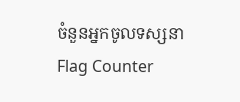ចំនួនអ្នកចូលទស្សនា
Flag Counter